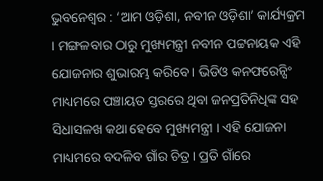ଭୁବନେଶ୍ୱର : ‘ଆମ ଓଡ଼ିଶା, ନବୀନ ଓଡ଼ିଶା’ କାର୍ଯ୍ୟକ୍ରମ । ମଙ୍ଗଳବାର ଠାରୁ ମୁଖ୍ୟମନ୍ତ୍ରୀ ନବୀନ ପଟ୍ଟନାୟକ ଏହି ଯୋଜନାର ଶୁଭାରମ୍ଭ କରିବେ । ଭିଡିଓ କନଫରେନ୍ସିଂ ମାଧ୍ୟମରେ ପଞ୍ଚାୟତ ସ୍ତରରେ ଥିବା ଜନପ୍ରତିନିଧିଙ୍କ ସହ ସିଧାସଳଖ କଥା ହେବେ ମୁଖ୍ୟମନ୍ତ୍ରୀ । ଏହି ଯୋଜନା ମାଧ୍ୟମରେ ବଦଳିବ ଗାଁର ଚିତ୍ର । ପ୍ରତି ଗାଁରେ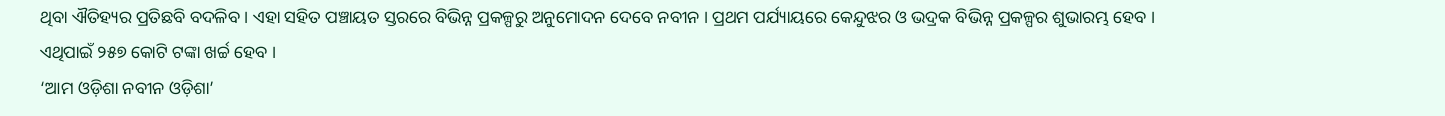ଥିବା ଐତିହ୍ୟର ପ୍ରତିଛବି ବଦଳିବ । ଏହା ସହିତ ପଞ୍ଚାୟତ ସ୍ତରରେ ବିଭିନ୍ନ ପ୍ରକଳ୍ପରୁ ଅନୁମୋଦନ ଦେବେ ନବୀନ । ପ୍ରଥମ ପର୍ଯ୍ୟାୟରେ କେନ୍ଦୁଝର ଓ ଭଦ୍ରକ ବିଭିନ୍ନ ପ୍ରକଳ୍ପର ଶୁଭାରମ୍ଭ ହେବ । ଏଥିପାଇଁ ୨୫୭ କୋଟି ଟଙ୍କା ଖର୍ଚ୍ଚ ହେବ ।
‘ଆମ ଓଡ଼ିଶା ନବୀନ ଓଡ଼ିଶା’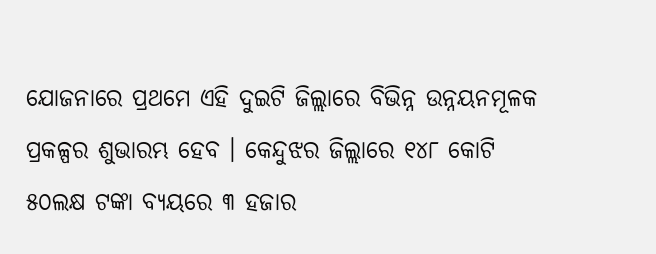ଯୋଜନାରେ ପ୍ରଥମେ ଏହି ଦୁଇଟି ଜିଲ୍ଲାରେ ବିଭିନ୍ନ ଉନ୍ନୟନମୂଳକ ପ୍ରକଳ୍ପର ଶୁଭାରମ୍ଭ ହେବ । କେନ୍ଦୁଝର ଜିଲ୍ଲାରେ ୧୪୮ କୋଟି ୫୦ଲକ୍ଷ ଟଙ୍କା ବ୍ୟୟରେ ୩ ହଜାର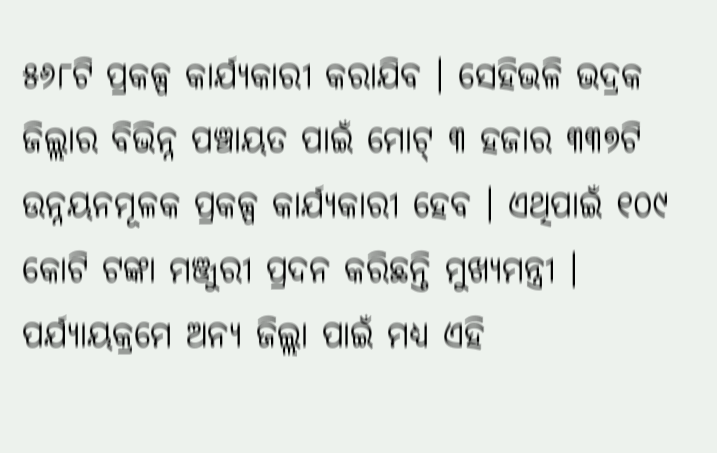୫୬୮ଟି ପ୍ରକଳ୍ପ କାର୍ଯ୍ୟକାରୀ କରାଯିବ । ସେହିଭଳି ଭଦ୍ରକ ଜିଲ୍ଲାର ବିଭିନ୍ନ ପଞ୍ଚାୟତ ପାଇଁ ମୋଟ୍ ୩ ହଜାର ୩୩୭ଟି ଉନ୍ନୟନମୂଳକ ପ୍ରକଳ୍ପ କାର୍ଯ୍ୟକାରୀ ହେବ । ଏଥିପାଇଁ ୧୦୯ କୋଟି ଟଙ୍କା ମଞ୍ଜୁରୀ ପ୍ରଦନ କରିଛନ୍ତି ମୁଖ୍ୟମନ୍ତ୍ରୀ । ପର୍ଯ୍ୟାୟକ୍ରମେ ଅନ୍ୟ ଜିଲ୍ଲା ପାଇଁ ମଧ୍ୟ ଏହି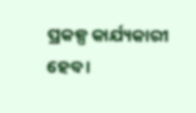ପ୍ରକଳ୍ପ କାର୍ଯ୍ୟକାରୀ ହେବ ।